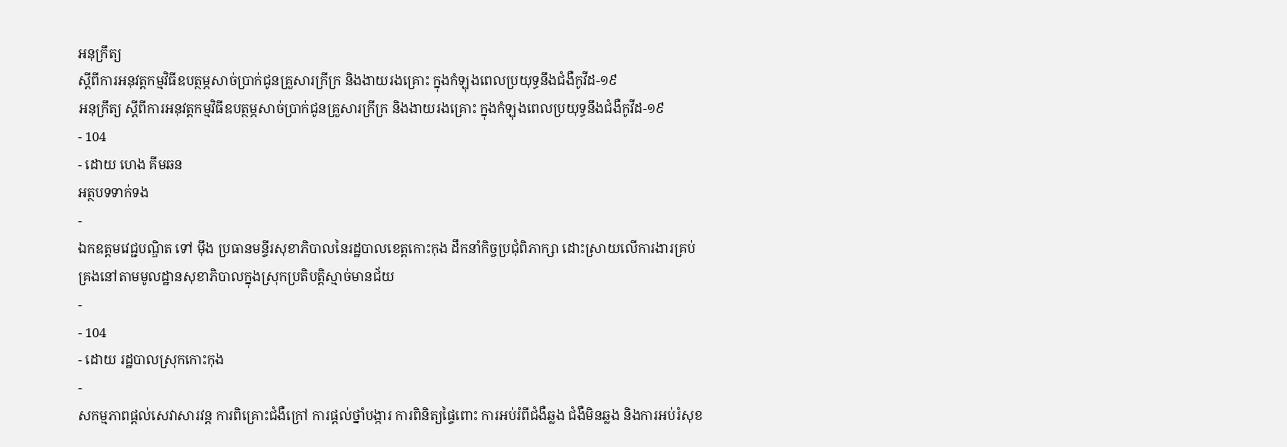អនុក្រឹត្យ
ស្តីពីការអនុវត្តកម្មវិធីឧបត្ថម្ភសាច់ប្រាក់ជូនគ្រួសារក្រីក្រ និងងាយរងគ្រោះ ក្នុងកំឡុងពេលប្រយុទ្ធនឹងជំងឺកូវីដ-១៩
អនុក្រឹត្យ ស្តីពីការអនុវត្តកម្មវិធីឧបត្ថម្ភសាច់ប្រាក់ជូនគ្រួសារក្រីក្រ និងងាយរងគ្រោះ ក្នុងកំឡុងពេលប្រយុទ្ធនឹងជំងឺកូវីដ-១៩
- 104
- ដោយ ហេង គីមឆន
អត្ថបទទាក់ទង
-
ឯកឧត្ដមវេជ្ជបណ្ឌិត ទៅ ម៉ឹង ប្រធានមន្ទីរសុខាភិបាលនៃរដ្ឋបាលខេត្តកោះកុង ដឹកនាំកិច្ចប្រជុំពិភាក្សា ដោះស្រាយលើការងារគ្រប់គ្រងនៅតាមមូលដ្ឋានសុខាភិបាលក្នុងស្រុកប្រតិបត្តិស្មាច់មានជ័យ
-
- 104
- ដោយ រដ្ឋបាលស្រុកកោះកុង
-
សកម្មភាពផ្ដល់សេវាសារវន្ត ការពិគ្រោះជំងឺក្រៅ ការផ្ដល់ថ្នាំបង្ការ ការពិនិត្យផ្ទៃពោះ ការអប់រំពីជំងឺឆ្លង ជំងឺមិនឆ្លង និងការអប់រំសុខ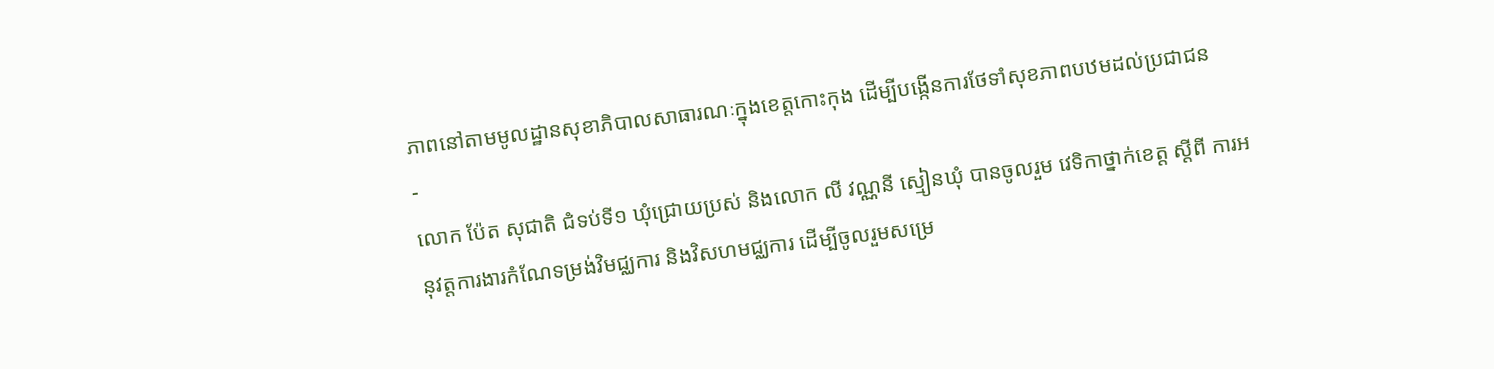ភាពនៅតាមមូលដ្ឋានសុខាភិបាលសាធារណៈក្នុងខេត្តកោះកុង ដើម្បីបង្កើនការថែទាំសុខភាពបឋមដល់ប្រជាជន
-
លោក ប៉ែត សុជាតិ ជំទប់ទី១ ឃុំជ្រោយប្រស់ និងលោក លី វណ្ណនី ស្មៀនឃុំ បានចូលរួម វេទិកាថ្នាក់ខេត្ត ស្តីពី ការអនុវត្តការងារកំណែទម្រង់វិមជ្ឈការ និងវិសហមជ្ឈការ ដើម្បីចូលរួមសម្រេ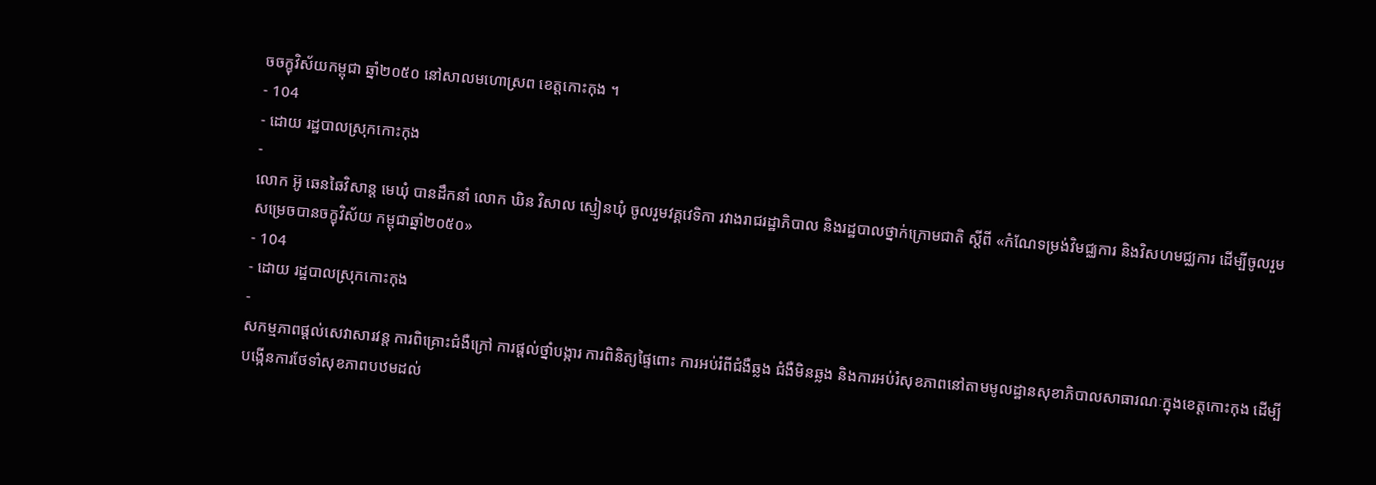ចចក្ខុវិស័យកម្ពុជា ឆ្នាំ២០៥០ នៅសាលមហោស្រព ខេត្តកោះកុង ។
- 104
- ដោយ រដ្ឋបាលស្រុកកោះកុង
-
លោក អ៊ូ ឆេនឆៃវិសាន្ដ មេឃុំ បានដឹកនាំ លោក ឃិន វិសាល ស្មៀនឃុំ ចូលរួមវគ្គវេទិកា រវាងរាជរដ្ឋាភិបាល និងរដ្ឋបាលថ្នាក់ក្រោមជាតិ ស្តីពី «កំណែទម្រង់វិមជ្ឈការ និងវិសហមជ្ឈការ ដើម្បីចូលរួមសម្រេចបានចក្ខុវិស័យ កម្ពុជាឆ្នាំ២០៥០»
- 104
- ដោយ រដ្ឋបាលស្រុកកោះកុង
-
សកម្មភាពផ្ដល់សេវាសារវន្ត ការពិគ្រោះជំងឺក្រៅ ការផ្ដល់ថ្នាំបង្ការ ការពិនិត្យផ្ទៃពោះ ការអប់រំពីជំងឺឆ្លង ជំងឺមិនឆ្លង និងការអប់រំសុខភាពនៅតាមមូលដ្ឋានសុខាភិបាលសាធារណៈក្នុងខេត្តកោះកុង ដើម្បីបង្កើនការថែទាំសុខភាពបឋមដល់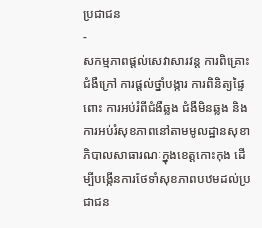ប្រជាជន
-
សកម្មភាពផ្ដល់សេវាសារវន្ត ការពិគ្រោះជំងឺក្រៅ ការផ្ដល់ថ្នាំបង្ការ ការពិនិត្យផ្ទៃពោះ ការអប់រំពីជំងឺឆ្លង ជំងឺមិនឆ្លង និងការអប់រំសុខភាពនៅតាមមូលដ្ឋានសុខាភិបាលសាធារណៈក្នុងខេត្តកោះកុង ដើម្បីបង្កើនការថែទាំសុខភាពបឋមដល់ប្រជាជន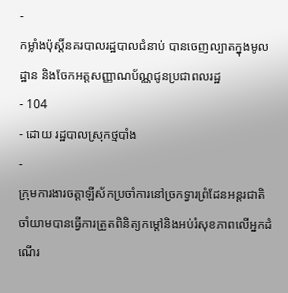-
កម្លាំងប៉ុស្តិ៍នគរបាលរដ្ឋបាលជំនាប់ បានចេញល្បាតក្នុងមូលដ្ឋាន និងចែកអត្តសញ្ញាណប័ណ្ណជូនប្រជាពលរដ្ឋ
- 104
- ដោយ រដ្ឋបាលស្រុកថ្មបាំង
-
ក្រុមការងារចត្តាឡីស័កប្រចាំការនៅច្រកទ្វារព្រំដែនអន្ដរជាតិចាំយាមបានធ្វើការត្រួតពិនិត្យកម្ដៅនិងអប់រំសុខភាពលើអ្នកដំណើរ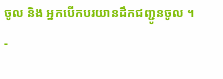ចូល និង អ្នកបើកបរយានដឹកជញ្ជូនចូល ។
-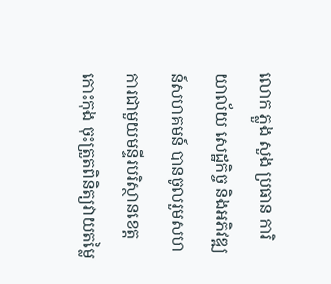លោក ភ្លួង សួង ប្រធាន ការិយាល័យ សេដ្ឋកិច្ច និងអភិវឌ្ឍន៍សហគមន៍ បានចូលរួមសហការជាមួយមន្ទីរបរិស្ថានខេត្តកោះកុង ចុះត្រួតពិនិត្យវាយតម្លៃ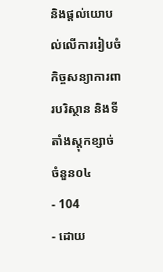និងផ្តល់យោបល់លើការរៀបចំកិច្ចសន្យាការពារបរិស្ថាន និងទីតាំងស្តុកខ្សាច់ ចំនួន០៤
- 104
- ដោយ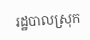រដ្ឋបាលស្រុក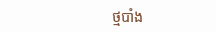ថ្មបាំង